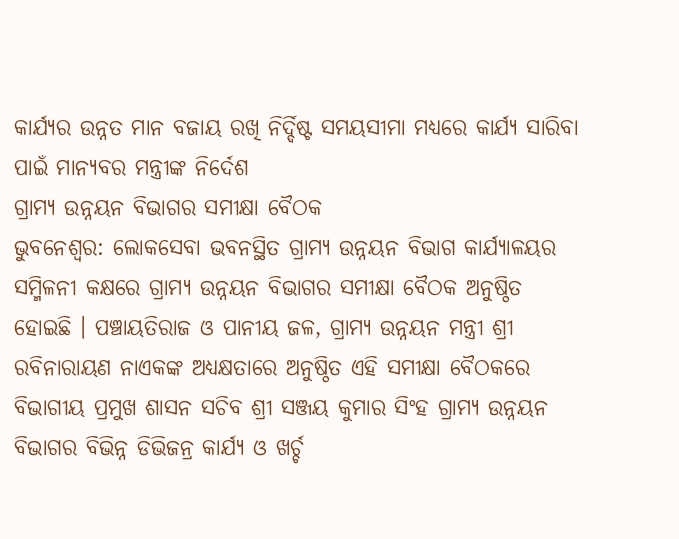କାର୍ଯ୍ୟର ଉନ୍ନତ ମାନ ବଜାୟ ରଖି ନିର୍ଦ୍ଦିଷ୍ଟ ସମୟସୀମା ମଧ୍ୟରେ କାର୍ଯ୍ୟ ସାରିବା ପାଇଁ ମାନ୍ୟବର ମନ୍ତ୍ରୀଙ୍କ ନିର୍ଦେଶ
ଗ୍ରାମ୍ୟ ଉନ୍ନୟନ ବିଭାଗର ସମୀକ୍ଷା ବୈଠକ
ଭୁବନେଶ୍ୱର: ଲୋକସେବା ଭବନସ୍ଥିତ ଗ୍ରାମ୍ୟ ଉନ୍ନୟନ ବିଭାଗ କାର୍ଯ୍ୟାଳୟର ସମ୍ମିଳନୀ କକ୍ଷରେ ଗ୍ରାମ୍ୟ ଉନ୍ନୟନ ବିଭାଗର ସମୀକ୍ଷା ବୈଠକ ଅନୁଷ୍ଠିତ ହୋଇଛି । ପଞ୍ଚାୟତିରାଜ ଓ ପାନୀୟ ଜଳ, ଗ୍ରାମ୍ୟ ଉନ୍ନୟନ ମନ୍ତ୍ରୀ ଶ୍ରୀ ରବିନାରାୟଣ ନାଏକଙ୍କ ଅଧ୍ୟକ୍ଷତାରେ ଅନୁଷ୍ଠିତ ଏହି ସମୀକ୍ଷା ବୈଠକରେ ବିଭାଗୀୟ ପ୍ରମୁଖ ଶାସନ ସଚିବ ଶ୍ରୀ ସଞ୍ଜୟ କୁମାର ସିଂହ ଗ୍ରାମ୍ୟ ଉନ୍ନୟନ ବିଭାଗର ବିଭିନ୍ନ ଡିଭିଜନ୍ର କାର୍ଯ୍ୟ ଓ ଖର୍ଚ୍ଚ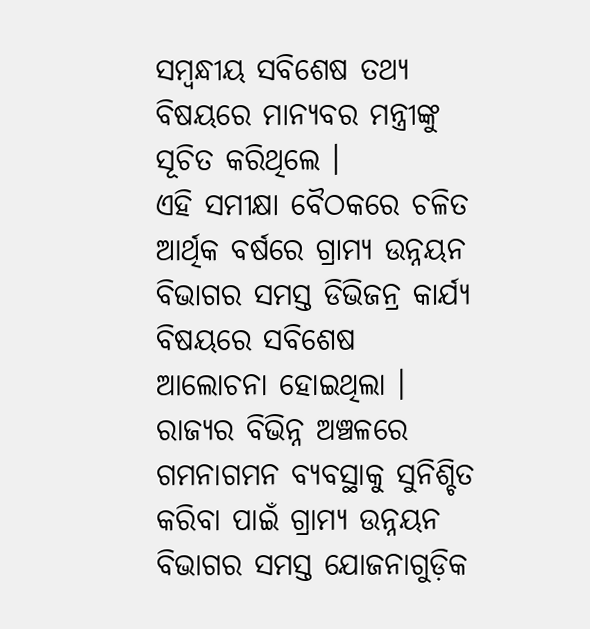ସମ୍ବନ୍ଧୀୟ ସବିଶେଷ ତଥ୍ୟ ବିଷୟରେ ମାନ୍ୟବର ମନ୍ତ୍ରୀଙ୍କୁ ସୂଚିତ କରିଥିଲେ ।
ଏହି ସମୀକ୍ଷା ବୈଠକରେ ଚଳିତ ଆର୍ଥିକ ବର୍ଷରେ ଗ୍ରାମ୍ୟ ଉନ୍ନୟନ ବିଭାଗର ସମସ୍ତ ଡିଭିଜନ୍ର କାର୍ଯ୍ୟ ବିଷୟରେ ସବିଶେଷ ଆଲୋଚନା ହୋଇଥିଲା । ରାଜ୍ୟର ବିଭିନ୍ନ ଅଞ୍ଚଳରେ ଗମନାଗମନ ବ୍ୟବସ୍ଥାକୁ ସୁନିଶ୍ଚିତ କରିବା ପାଇଁ ଗ୍ରାମ୍ୟ ଉନ୍ନୟନ ବିଭାଗର ସମସ୍ତ ଯୋଜନାଗୁଡ଼ିକ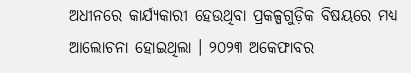ଅଧୀନରେ କାର୍ଯ୍ୟକାରୀ ହେଉଥିବା ପ୍ରକଳ୍ପଗୁଡ଼ିକ ବିଷୟରେ ମଧ୍ୟ ଆଲୋଚନା ହୋଇଥିଲା । ୨୦୨୩ ଅକେଫାବର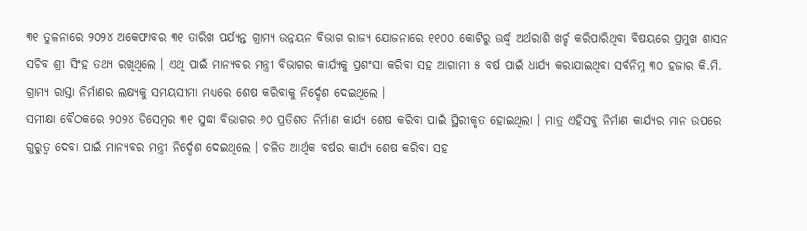୩୧ ତୁଳନାରେ ୨୦୨୪ ଅକେଫାବର ୩୧ ତାରିଖ ପର୍ଯ୍ୟନ୍ତ ଗ୍ରାମ୍ୟ ଉନ୍ନୟନ ବିଭାଗ ରାଜ୍ୟ ଯୋଜନାରେ ୧୧୦୦ କୋଟିରୁ ଊର୍ଦ୍ଧ୍ୱ ଅର୍ଥରାଶି ଖର୍ଚ୍ଚ କରିପାରିଥିବା ବିଷୟରେ ପ୍ରମୁଖ ଶାସନ ସଚିବ ଶ୍ରୀ ସିଂହ ତଥ୍ୟ ରଖିଥିଲେ । ଏଥି ପାଇଁ ମାନ୍ୟବର ମନ୍ତ୍ରୀ ବିଭାଗର କାର୍ଯ୍ୟକୁ ପ୍ରଶଂସା କରିବା ସହ ଆଗାମୀ ୫ ବର୍ଷ ପାଇଁ ଧାର୍ଯ୍ୟ କରାଯାଇଥିବା ସର୍ବନିମ୍ନ ୩୦ ହଜାର କି.ମି. ଗ୍ରାମ୍ୟ ରାସ୍ତା ନିର୍ମାଣର ଲକ୍ଷ୍ୟକୁ ସମୟସୀମା ମଧ୍ୟରେ ଶେଷ କରିବାକୁ ନିର୍ଦ୍ଦେଶ ଦେଇଥିଲେ ।
ସମୀକ୍ଷା ବୈଠକରେ ୨୦୨୪ ଡିସେମ୍ବର ୩୧ ସୁଦ୍ଧା ବିଭାଗର ୬୦ ପ୍ରତିଶତ ନିର୍ମାଣ କାର୍ଯ୍ୟ ଶେଷ କରିବା ପାଇଁ ସ୍ଥିରୀକୃତ ହୋଇଥିଲା । ମାତ୍ର ଏହିସବୁ ନିର୍ମାଣ କାର୍ଯ୍ୟର ମାନ ଉପରେ ଗୁରୁତ୍ୱ ଦେବା ପାଇଁ ମାନ୍ୟବର ମନ୍ତ୍ରୀ ନିର୍ଦ୍ଦେଶ ଦେଇଥିଲେ । ଚଳିତ ଆର୍ଥିକ ବର୍ଷର କାର୍ଯ୍ୟ ଶେଷ କରିବା ସହ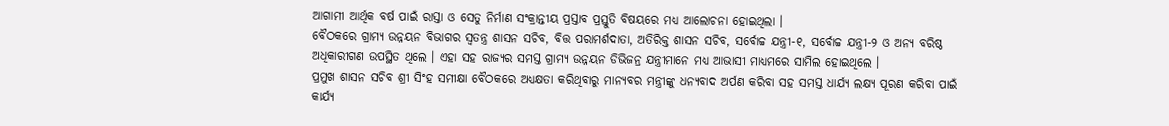ଆଗାମୀ ଆର୍ଥିକ ବର୍ଷ ପାଇଁ ରାସ୍ତା ଓ ସେତୁ ନିର୍ମାଣ ସଂକ୍ରାନ୍ତୀୟ ପ୍ରସ୍ତାବ ପ୍ରସ୍ତୁତି ବିଷୟରେ ମଧ୍ୟ ଆଲୋଚନା ହୋଇଥିଲା ।
ବୈଠକରେ ଗ୍ରାମ୍ୟ ଉନ୍ନୟନ ବିଭାଗର ସ୍ୱତନ୍ତ୍ର ଶାସନ ସଚିବ, ବିତ୍ତ ପରାମର୍ଶଦାତା, ଅତିରିକ୍ତ ଶାସନ ସଚିବ, ସର୍ବୋଚ୍ଚ ଯନ୍ତ୍ରୀ-୧, ସର୍ବୋଚ୍ଚ ଯନ୍ତ୍ରୀ-୨ ଓ ଅନ୍ୟ ବରିଷ୍ଠ ଅଧିକାରୀଗଣ ଉପସ୍ଥିତ ଥିଲେ । ଏହା ସହ ରାଜ୍ୟର ସମସ୍ତ ଗ୍ରାମ୍ୟ ଉନ୍ନୟନ ଡିଭିଜନ୍ର ଯନ୍ତ୍ରୀମାନେ ମଧ୍ୟ ଆଭାସୀ ମାଧ୍ୟମରେ ସାମିଲ ହୋଇଥିଲେ ।
ପ୍ରମୁଖ ଶାସନ ସଚିବ ଶ୍ରୀ ସିଂହ ସମୀକ୍ଷା ବୈଠକରେ ଅଧ୍ୟକ୍ଷତା କରିଥିବାରୁ ମାନ୍ୟବର ମନ୍ତ୍ରୀଙ୍କୁ ଧନ୍ୟବାଦ ଅର୍ପଣ କରିବା ସହ ସମସ୍ତ ଧାର୍ଯ୍ୟ ଲକ୍ଷ୍ୟ ପୂରଣ କରିବା ପାଇଁ କାର୍ଯ୍ୟ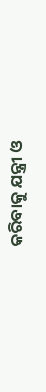କରିବାକୁ ଯନ୍ତ୍ରୀ ଓ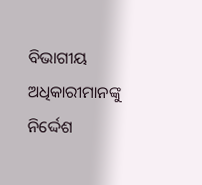ବିଭାଗୀୟ ଅଧିକାରୀମାନଙ୍କୁ ନିର୍ଦ୍ଦେଶ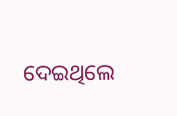ଦେଇଥିଲେ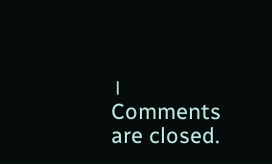।
Comments are closed.